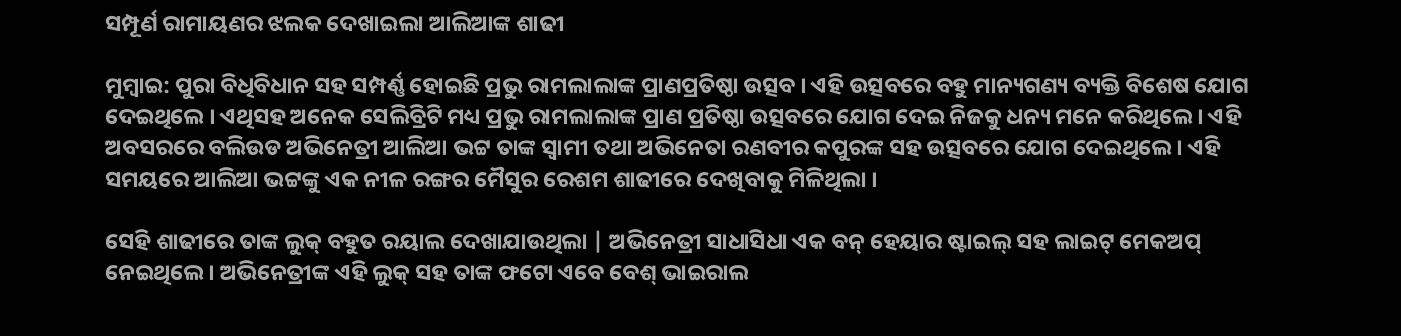ସମ୍ପୂର୍ଣ ରାମାୟଣର ଝଲକ ଦେଖାଇଲା ଆଲିଆଙ୍କ ଶାଢୀ

ମୁମ୍ବାଇ: ପୁରା ବିଧିବିଧାନ ସହ ସମ୍ପର୍ଣ୍ଣ ହୋଇଛି ପ୍ରଭୁ ରାମଲାଲାଙ୍କ ପ୍ରାଣପ୍ରତିଷ୍ଠା ଉତ୍ସବ । ଏହି ଉତ୍ସବରେ ବହୁ ମାନ୍ୟଗଣ୍ୟ ବ୍ୟକ୍ତି ବିଶେଷ ଯୋଗ ଦେଇଥିଲେ । ଏଥିସହ ଅନେକ ସେଲିବ୍ରିଟି ମଧ୍ୟ ପ୍ରଭୁ ରାମଲାଲାଙ୍କ ପ୍ରାଣ ପ୍ରତିଷ୍ଠା ଉତ୍ସବରେ ଯୋଗ ଦେଇ ନିଜକୁ ଧନ୍ୟ ମନେ କରିଥିଲେ । ଏହି ଅବସରରେ ବଲିଉଡ ଅଭିନେତ୍ରୀ ଆଲିଆ ଭଟ୍ଟ ତାଙ୍କ ସ୍ୱାମୀ ତଥା ଅଭିନେତା ରଣବୀର କପୁରଙ୍କ ସହ ଉତ୍ସବରେ ଯୋଗ ଦେଇଥିଲେ। ଏହି ସମୟରେ ଆଲିଆ ଭଟ୍ଟଙ୍କୁ ଏକ ନୀଳ ରଙ୍ଗର ମୈସୁର ରେଶମ ଶାଢୀରେ ଦେଖିବାକୁ ମିଳିଥିଲା ।

ସେହି ଶାଢୀରେ ତାଙ୍କ ଲୁକ୍ ବହୁତ ରୟାଲ ଦେଖାଯାଉଥିଲା | ଅଭିନେତ୍ରୀ ସାଧାସିଧା ଏକ ବନ୍ ହେୟାର ଷ୍ଟାଇଲ୍ ସହ ଲାଇଟ୍ ମେକଅପ୍ ନେଇଥିଲେ । ଅଭିନେତ୍ରୀଙ୍କ ଏହି ଲୁକ୍ ସହ ତାଙ୍କ ଫଟୋ ଏବେ ବେଶ୍ ଭାଇରାଲ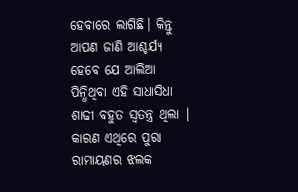ହେବାରେ ଲାଗିଛି। କିନ୍ତୁ ଆପଣ ଜାଣି ଆଶ୍ଚର୍ଯ୍ୟ ହେବେ ଯେ ଆଲିଆ ପିନ୍ଧିଥିବା ଏହି ସାଧାସିଧା ଶାଢୀ ବହୁତ ସ୍ୱତନ୍ତ୍ର ଥିଲା | କାରଣ ଏଥିରେ ପୁରା ରାମାୟଣର ଝଲକ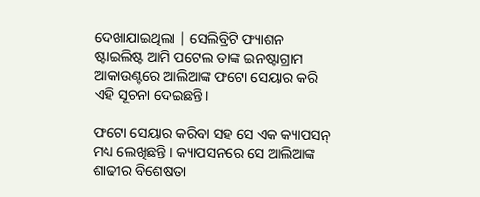ଦେଖାଯାଇଥିଲା | ସେଲିବ୍ରିଟି ଫ୍ୟାଶନ ଷ୍ଟାଇଲିଷ୍ଟ ଆମି ପଟେଲ ତାଙ୍କ ଇନଷ୍ଟାଗ୍ରାମ ଆକାଉଣ୍ଟରେ ଆଲିଆଙ୍କ ଫଟୋ ସେୟାର କରି ଏହି ସୂଚନା ଦେଇଛନ୍ତି।

ଫଟୋ ସେୟାର କରିବା ସହ ସେ ଏକ କ୍ୟାପସନ୍ ମଧ୍ୟ ଲେଖିଛନ୍ତି । କ୍ୟାପସନରେ ସେ ଆଲିଆଙ୍କ ଶାଢୀର ବିଶେଷତା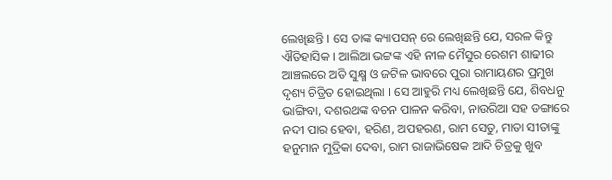ଲେଖିଛନ୍ତି । ସେ ତାଙ୍କ କ୍ୟାପସନ୍ ରେ ଲେଖିଛନ୍ତି ଯେ, ସରଳ କିନ୍ତୁ ଐତିହାସିକ । ଆଲିଆ ଭଟ୍ଟଙ୍କ ଏହି ନୀଳ ମୈସୁର ରେଶମ ଶାଢୀର ଆଞ୍ଚଲରେ ଅତି ସୁକ୍ଷ୍ମ ଓ ଜଟିଳ ଭାବରେ ପୁରା ରାମାୟଣର ପ୍ରମୁଖ ଦୃଶ୍ୟ ଚିତ୍ରିତ ହୋଇଥିଲା । ସେ ଆହୁରି ମଧ୍ୟ ଲେଖିଛନ୍ତି ଯେ, ଶିବଧନୁ ଭାଙ୍ଗିବା, ଦଶରଥଙ୍କ ବଚନ ପାଳନ କରିବା, ନାଉରିଆ ସହ ଡଙ୍ଗାରେ ନଦୀ ପାର ହେବା, ହରିଣ, ଅପହରଣ, ରାମ ସେତୁ, ମାତା ସୀତାଙ୍କୁ ହନୁମାନ ମୁଦ୍ରିକା ଦେବା, ରାମ ରାଜାଭିଷେକ ଆଦି ଚିତ୍ରକୁ ଖୁବ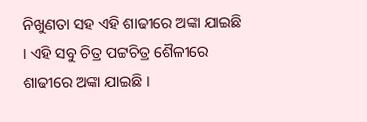ନିଖୁଣତା ସହ ଏହି ଶାଢୀରେ ଅଙ୍କା ଯାଇଛି । ଏହି ସବୁ ଚିତ୍ର ପଟ୍ଟଚିତ୍ର ଶୈଳୀରେ ଶାଢୀରେ ଅଙ୍କା ଯାଇଛି ।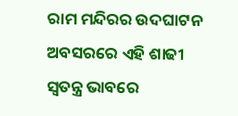ରାମ ମନ୍ଦିରର ଉଦଘାଟନ ଅବସରରେ ଏହି ଶାଢୀ ସ୍ୱତନ୍ତ୍ର ଭାବରେ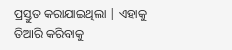ପ୍ରସ୍ତୁତ କରାଯାଇଥିଲା | ଏହାକୁ ତିଆରି କରିବାକୁ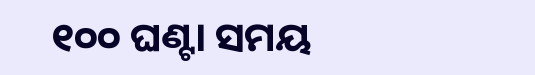୧୦୦ ଘଣ୍ଟା ସମୟ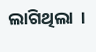ଲାଗିଥିଲା  ।